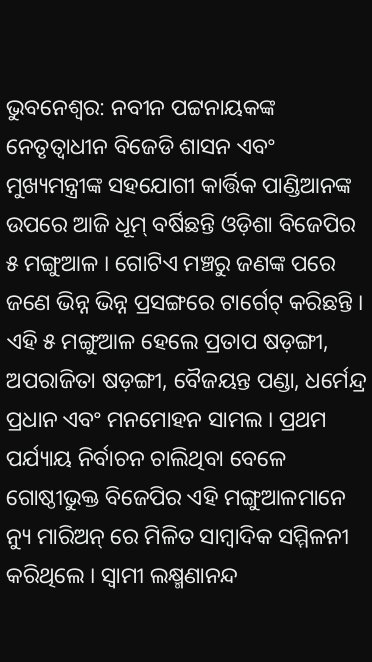ଭୁବନେଶ୍ୱର: ନବୀନ ପଟ୍ଟନାୟକଙ୍କ ନେତୃତ୍ୱାଧୀନ ବିଜେଡି ଶାସନ ଏବଂ ମୁଖ୍ୟମନ୍ତ୍ରୀଙ୍କ ସହଯୋଗୀ କାର୍ତ୍ତିକ ପାଣ୍ଡିଆନଙ୍କ ଉପରେ ଆଜି ଧୂମ୍ ବର୍ଷିଛନ୍ତି ଓଡ଼ିଶା ବିଜେପିର ୫ ମଙ୍ଗୁଆଳ । ଗୋଟିଏ ମଞ୍ଚରୁ ଜଣଙ୍କ ପରେ ଜଣେ ଭିନ୍ନ ଭିନ୍ନ ପ୍ରସଙ୍ଗରେ ଟାର୍ଗେଟ୍ କରିଛନ୍ତି । ଏହି ୫ ମଙ୍ଗୁଆଳ ହେଲେ ପ୍ରତାପ ଷଡ଼ଙ୍ଗୀ, ଅପରାଜିତା ଷଡ଼ଙ୍ଗୀ, ବୈଜୟନ୍ତ ପଣ୍ଡା, ଧର୍ମେନ୍ଦ୍ର ପ୍ରଧାନ ଏବଂ ମନମୋହନ ସାମଲ । ପ୍ରଥମ ପର୍ଯ୍ୟାୟ ନିର୍ବାଚନ ଚାଲିଥିବା ବେଳେ ଗୋଷ୍ଠୀଭୁକ୍ତ ବିଜେପିର ଏହି ମଙ୍ଗୁଆଳମାନେ ନ୍ୟୁ ମାରିଅନ୍ ରେ ମିଳିତ ସାମ୍ବାଦିକ ସମ୍ମିଳନୀ କରିଥିଲେ । ସ୍ୱାମୀ ଲକ୍ଷ୍ମଣାନନ୍ଦ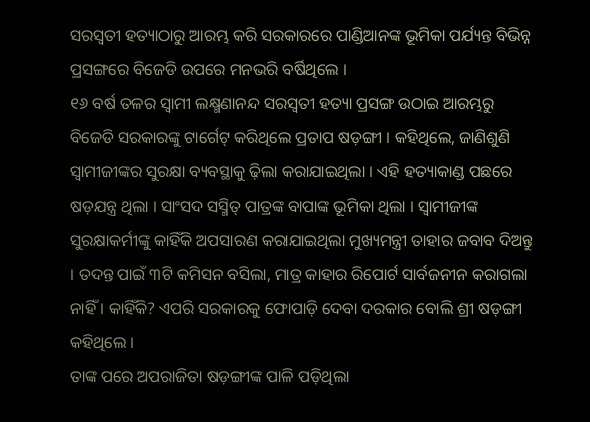ସରସ୍ୱତୀ ହତ୍ୟାଠାରୁ ଆରମ୍ଭ କରି ସରକାରରେ ପାଣ୍ଡିଆନଙ୍କ ଭୂମିକା ପର୍ଯ୍ୟନ୍ତ ବିଭିନ୍ନ ପ୍ରସଙ୍ଗରେ ବିଜେଡି ଉପରେ ମନଭରି ବର୍ଷିଥିଲେ ।
୧୬ ବର୍ଷ ତଳର ସ୍ୱାମୀ ଲକ୍ଷ୍ମଣାନନ୍ଦ ସରସ୍ୱତୀ ହତ୍ୟା ପ୍ରସଙ୍ଗ ଉଠାଇ ଆରମ୍ଭରୁ ବିଜେଡି ସରକାରଙ୍କୁ ଟାର୍ଗେଟ୍ କରିଥିଲେ ପ୍ରତାପ ଷଡ଼ଙ୍ଗୀ । କହିଥିଲେ, ଜାଣିଶୁଣି ସ୍ୱାମୀଜୀଙ୍କର ସୁରକ୍ଷା ବ୍ୟବସ୍ଥାକୁ ଢ଼ିଲା କରାଯାଇଥିଲା । ଏହି ହତ୍ୟାକାଣ୍ଡ ପଛରେ ଷଡ଼ଯନ୍ତ୍ର ଥିଲା । ସାଂସଦ ସସ୍ମିତ୍ ପାତ୍ରଙ୍କ ବାପାଙ୍କ ଭୂମିକା ଥିଲା । ସ୍ୱାମୀଜୀଙ୍କ ସୁରକ୍ଷାକର୍ମୀଙ୍କୁ କାହିଁକି ଅପସାରଣ କରାଯାଇଥିଲା ମୁଖ୍ୟମନ୍ତ୍ରୀ ତାହାର ଜବାବ ଦିଅନ୍ତୁ । ତଦନ୍ତ ପାଇଁ ୩ଟି କମିସନ ବସିଲା, ମାତ୍ର କାହାର ରିପୋର୍ଟ ସାର୍ବଜନୀନ କରାଗଲା ନାହିଁ । କାହିଁକି? ଏପରି ସରକାରକୁ ଫୋପାଡ଼ି ଦେବା ଦରକାର ବୋଲି ଶ୍ରୀ ଷଡ଼ଙ୍ଗୀ କହିଥିଲେ ।
ତାଙ୍କ ପରେ ଅପରାଜିତା ଷଡ଼ଙ୍ଗୀଙ୍କ ପାଳି ପଡ଼ିଥିଲା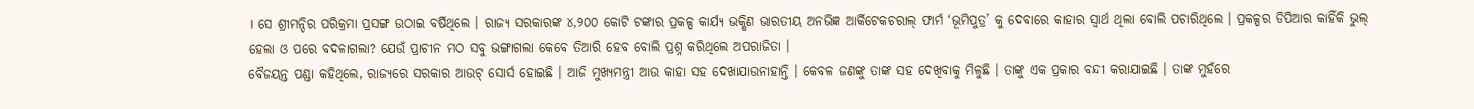। ସେ ଶ୍ରୀମନ୍ଦିର ପରିକ୍ରମା ପ୍ରସଙ୍ଗ ଉଠାଇ ବର୍ଷିଥିଲେ । ରାଜ୍ୟ ସରକାରଙ୍କ ୪,୨୦୦ କୋଟି ଟଙ୍କାର ପ୍ରକଳ୍ପ କାର୍ଯ୍ୟ ଭକ୍ଷିଣ ଭାରତୀୟ ଅନଭିଜ୍ଞ ଆର୍କିଟେକଚରାଲ୍ ଫାର୍ମ ‘ଭୂମିପୁତ୍ର’ କୁ ଦେବାରେ କାହାର ସ୍ୱାର୍ଥ ଥିଲା ବୋଲି ପଚାରିଥିଲେ । ପ୍ରକଳ୍ପର ଡିପିଆର କାହିଁକି ଭୁଲ୍ ହେଲା ଓ ପରେ ବଦଳାଗଲା? ଯେଉଁ ପ୍ରାଚୀନ ମଠ ସବୁ ଭଙ୍ଗାଗଲା କେବେ ତିଆରି ହେବ ବୋଲି ପ୍ରଶ୍ନ କରିଥିଲେ ଅପରାଜିତା ।
ବୈଜୟନ୍ତ ପଣ୍ଡା କହିଥିଲେ, ରାଜ୍ୟରେ ସରକାର ଆଉଟ୍ ସୋର୍ସ ହୋଇଛି । ଆଜି ମୁଖ୍ୟମନ୍ତ୍ରୀ ଆଉ କାହା ସହ ଦେଖାଯାଉନାହାନ୍ତି । କେବଳ ଜଣଙ୍କୁ ତାଙ୍କ ସହ ଦେଖିବାକୁ ମିଳୁଛି । ତାଙ୍କୁ ଏକ ପ୍ରକାର ବନ୍ଦୀ କରାଯାଇଛି । ତାଙ୍କ ମୁହଁରେ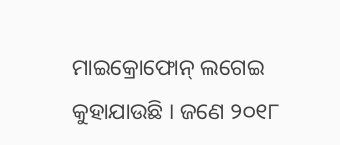ମାଇକ୍ରୋଫୋନ୍ ଲଗେଇ କୁହାଯାଉଛି । ଜଣେ ୨୦୧୮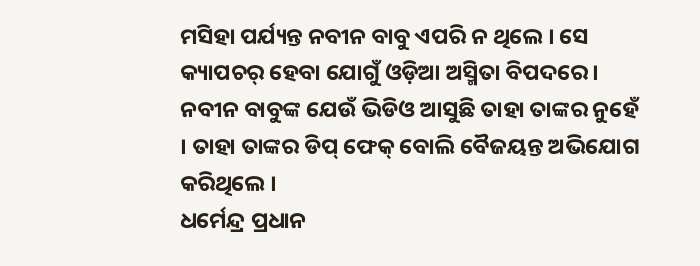ମସିହା ପର୍ଯ୍ୟନ୍ତ ନବୀନ ବାବୁ ଏପରି ନ ଥିଲେ । ସେ କ୍ୟାପଚର୍ ହେବା ଯୋଗୁଁ ଓଡ଼ିଆ ଅସ୍ମିତା ବିପଦରେ । ନବୀନ ବାବୁଙ୍କ ଯେଉଁ ଭିଡିଓ ଆସୁଛି ତାହା ତାଙ୍କର ନୁହେଁ । ତାହା ତାଙ୍କର ଡିପ୍ ଫେକ୍ ବୋଲି ବୈଜୟନ୍ତ ଅଭିଯୋଗ କରିଥିଲେ ।
ଧର୍ମେନ୍ଦ୍ର ପ୍ରଧାନ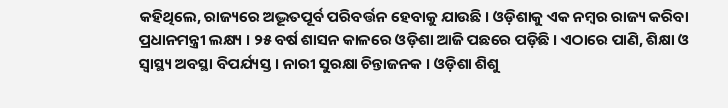କହିଥିଲେ, ରାଜ୍ୟରେ ଅଦ୍ଭୂତପୂର୍ବ ପରିବର୍ତ୍ତନ ହେବାକୁ ଯାଉଛି । ଓଡ଼ିଶାକୁ ଏକ ନମ୍ବର ରାଜ୍ୟ କରିବା ପ୍ରଧାନମନ୍ତ୍ରୀ ଲକ୍ଷ୍ୟ । ୨୫ ବର୍ଷ ଶାସନ କାଳରେ ଓଡ଼ିଶା ଆଜି ପଛରେ ପଡ଼ିଛି । ଏଠାରେ ପାଣି, ଶିକ୍ଷା ଓ ସ୍ୱାସ୍ଥ୍ୟ ଅବସ୍ଥା ବିପର୍ଯ୍ୟସ୍ତ । ନାରୀ ସୁରକ୍ଷା ଚିନ୍ତାଜନକ । ଓଡ଼ିଶା ଶିଶୁ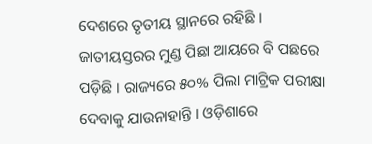ଦେଶରେ ତୃତୀୟ ସ୍ଥାନରେ ରହିଛି । ଜାତୀୟସ୍ତରର ମୁଣ୍ଡ ପିଛା ଆୟରେ ବି ପଛରେ ପଡ଼ିଛି । ରାଜ୍ୟରେ ୫୦% ପିଲା ମାଟ୍ରିକ ପରୀକ୍ଷା ଦେବାକୁ ଯାଉନାହାନ୍ତି । ଓଡ଼ିଶାରେ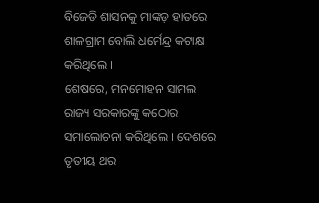ବିଜେଡି ଶାସନକୁ ମାଙ୍କଡ଼ ହାତରେ ଶାଳଗ୍ରାମ ବୋଲି ଧର୍ମେନ୍ଦ୍ର କଟାକ୍ଷ କରିଥିଲେ ।
ଶେଷରେ, ମନମୋହନ ସାମଲ ରାଜ୍ୟ ସରକାରଙ୍କୁ କଠୋର ସମାଲୋଚନା କରିଥିଲେ । ଦେଶରେ ତୃତୀୟ ଥର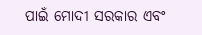ପାଇଁ ମୋଦୀ ସରକାର ଏବଂ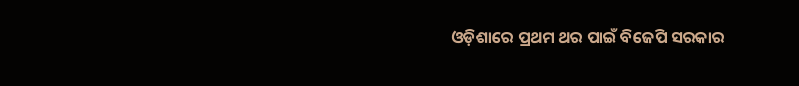ଓଡ଼ିଶାରେ ପ୍ରଥମ ଥର ପାଇଁ ବିଜେପି ସରକାର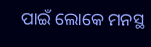ପାଇଁ ଲୋକେ ମନସ୍ଥ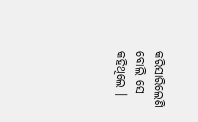କରିସାରିଲେଣି ବୋଲି ସେ କହିଥିଲେ ।